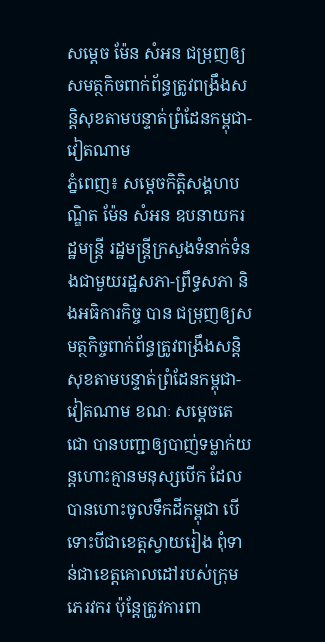សម្តេច ម៉ែន សំអន ជម្រុញឲ្យសមត្ថកិចពាក់ព័ន្ធត្រូវពង្រឹងសន្តិសុខតាមបន្ទាត់ព្រំដែនកម្ពុជា-វៀតណាម
ភ្នំពេញ៖ សម្តេចកិត្តិសង្គហបណ្ឌិត ម៉ែន សំអន ឧបនាយករដ្ឋមន្រ្តី រដ្ឋមន្រ្តីក្រសួងទំនាក់ទំនងជាមួយរដ្ឋសភា-ព្រឹទ្ធសភា និងអធិការកិច្ច បាន ជម្រុញឲ្យសមត្ថកិច្ចពាក់ព័ន្ធត្រូវពង្រឹងសន្តិសុខតាមបន្ទាត់ព្រំដែនកម្ពុជា-វៀតណាម ខណៈ សម្តេចតេជោ បានបញ្ជាឲ្យបាញ់ទម្លាក់យន្តហោះគ្មានមនុស្សបើក ដែលបានហោះចូលទឹកដីកម្ពុជា បើទោះបីជាខេត្តស្វាយរៀង ពុំទាន់ជាខេត្តគោលដៅរបស់ក្រុមភេរវករ ប៉ុន្តែត្រូវការពា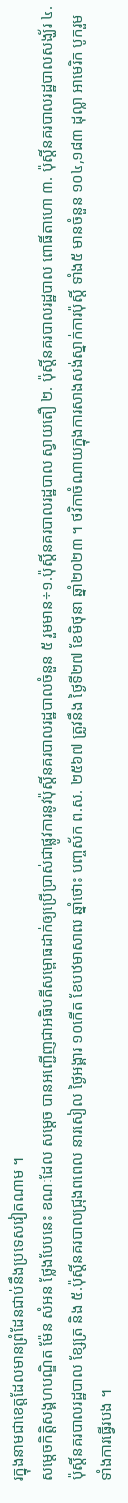រក្នុងនាមជាខេត្តដែលមានព្រំដែនជាប់នឹងប្រទេសវៀតណាម ។
សម្តេចកិត្តិសង្គហបណ្ឌិត ម៉ែន សំអន ថ្លែងបែបនេះ ខណៈដែល សម្តេច បានអញ្ជើញជាអធិបតីសម្ពោធដាក់ឲ្យប្រើប្រាស់ជាផ្លូវការនូវប៉ុស្តិ៍នគរបាលរដ្ឋបាលចំនួន ៥ រួមមាន÷១.ប៉ុស្តិ៍នគរបាលរដ្ឋបាល ស្វាយតឿ ២. ប៉ុស្តិ៍នគរបាលរដ្ឋបាល ពោធិ៍តាហោ ៣. ប៉ុស្តិ៍នគរបាលរដ្ឋបាលសង្ឃ័រ ៤. ប៉ុស្តិ៍នគរបាលរដ្ឋបាល ខ្សែត្រ និង ៥.ប៉ុស្តិ៍នគរបាលជ្រុងពពេល នារសៀល ថ្ងៃអង្គារ ១០កើត ខែបឋមាសាឍ ឆ្នាំថោះ បញ្ចស័ក ព.ស. ២៥៦៧ ត្រូវនឹង ថ្ងៃទី២៧ ខែមិថុនា ឆ្នាំ២០២៣ ។ ថវិកាចំណាយក្នុងការសាងសង់ស្នាក់ការប៉ុស្តិ៍ ទាំង៥ មានចំនួន ១០៤,១៨៣ ដុល្លា អាមេរិក បូករួមទាំងការធ្វើរបង ។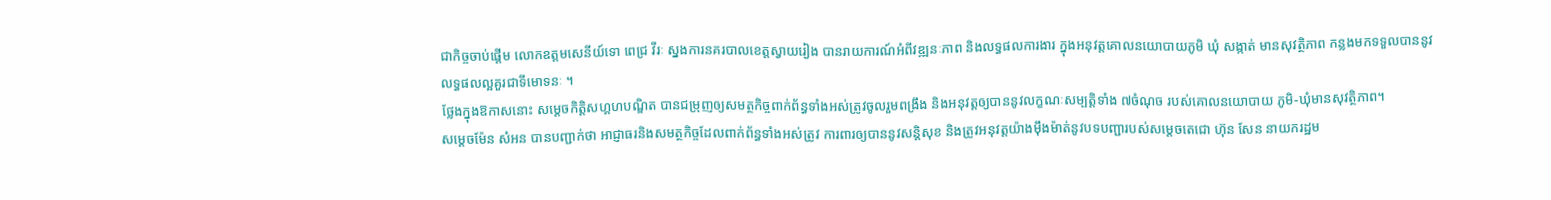ជាកិច្ចចាប់ផ្តើម លោកឧត្តមសេនីយ៍ទោ ពេជ្រ វីរៈ ស្នងការនគរបាលខេត្តស្វាយរៀង បានរាយការណ៍អំពីវឌ្ឍនៈភាព និងលទ្ធផលការងារ ក្នុងអនុវត្តគោលនយោបាយភូមិ ឃុំ សង្កាត់ មានសុវត្ថិភាព កន្លងមកទទួលបាននូវលទ្ធផលល្អគួរជាទីមោទនៈ ។
ថ្លែងក្នុងឱកាសនោះ សម្តេចកិត្តិសហ្គហបណ្ឌិត បានជម្រុញឲ្យសមត្ថកិច្ចពាក់ព័ន្ធទាំងអស់ត្រូវចូលរួមពង្រឹង និងអនុវត្តឲ្យបាននូវលក្ខណៈសម្បត្តិទាំង ៧ចំណុច របស់គោលនយោបាយ ភូមិ-ឃុំមានសុវត្ថិភាព។
សម្តេចម៉ែន សំអន បានបញ្ជាក់ថា អាជ្ញាធរនិងសមត្ថកិច្ចដែលពាក់ព័ន្ធទាំងអស់ត្រូវ ការពារឲ្យបាននូវសន្តិសុខ និងត្រូវអនុវត្តយ៉ាងម៉ឹងម៉ាត់នូវបទបញ្ជារបស់សម្តេចតេជោ ហ៊ុន សែន នាយករដ្ឋម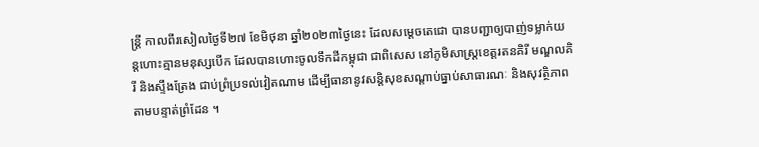ន្រ្តី កាលពីរសៀលថ្ងៃទី២៧ ខែមិថុនា ឆ្នាំ២០២៣ថ្ងៃនេះ ដែលសម្តេចតេជោ បានបញ្ជាឲ្យបាញ់ទម្លាក់យន្តហោះគ្មានមនុស្សបើក ដែលបានហោះចូលទឹកដីកម្ពុជា ជាពិសេស នៅភូមិសាស្ត្រខេត្តរតនគិរី មណ្ឌលគិរី និងស្ទឹងត្រែង ជាប់ព្រំប្រទល់វៀតណាម ដើម្បីធានានូវសន្តិសុខសណ្តាប់ធ្នាប់សាធារណៈ និងសុវត្ថិភាពតាមបន្ទាត់ព្រំដែន ។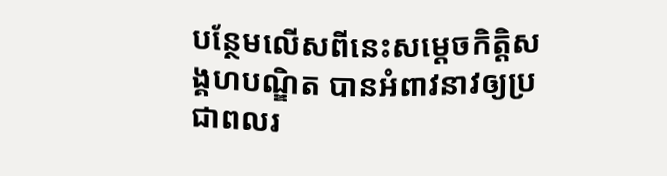បន្ថែមលើសពីនេះសម្តេចកិត្តិសង្គហបណ្ឌិត បានអំពាវនាវឲ្យប្រជាពលរ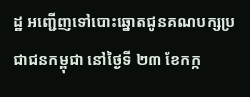ដ្ឋ អញ្ជើញទៅបោះឆ្នោតជូនគណបក្សប្រជាជនកម្ពុជា នៅថ្ងៃទី ២៣ ខែកក្ក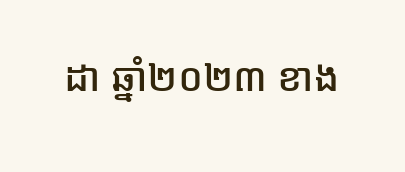ដា ឆ្នាំ២០២៣ ខាង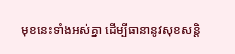មុខនេះទាំងអស់គ្នា ដើម្បីធានានូវសុខសន្តិ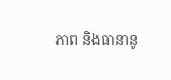ភាព និងធានានូ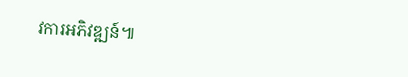វការអភិវឌ្ឍន៍៕